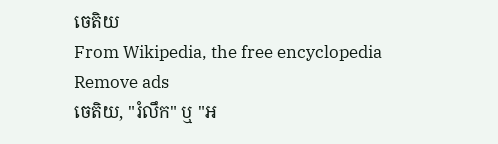ចេតិយ
From Wikipedia, the free encyclopedia
Remove ads
ចេតិយ, "រំលឹក" ឬ "អ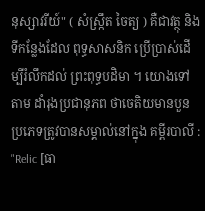នុស្សាវរីយ៍" ( សំស្ក្រឹត ចៃត្យ ) គឺជាវត្ថុ និងទីកន្លែងដែល ពុទ្ធសាសនិក ប្រើប្រាស់ដើម្បីរំលឹកដល់ ព្រះពុទ្ធបដិមា ។ យោងទៅតាម ដាំរុងប្រជានុភព ថាចេតិយមានបួនប្រភេទត្រូវបានសម្គាល់នៅក្នុង គម្ពីរបាលី : "Relic [ធា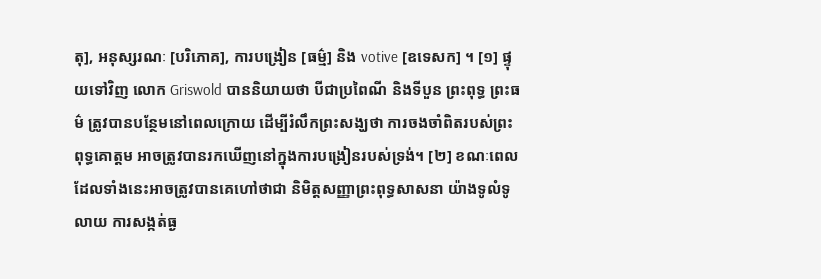តុ], អនុស្សរណៈ [បរិភោគ], ការបង្រៀន [ធម្ម៌] និង votive [ឧទេសក] ។ [១] ផ្ទុយទៅវិញ លោក Griswold បាននិយាយថា បីជាប្រពៃណី និងទីបួន ព្រះពុទ្ធ ព្រះធម៌ ត្រូវបានបន្ថែមនៅពេលក្រោយ ដើម្បីរំលឹកព្រះសង្ឃថា ការចងចាំពិតរបស់ព្រះពុទ្ធគោត្ដម អាចត្រូវបានរកឃើញនៅក្នុងការបង្រៀនរបស់ទ្រង់។ [២] ខណៈពេលដែលទាំងនេះអាចត្រូវបានគេហៅថាជា និមិត្តសញ្ញាព្រះពុទ្ធសាសនា យ៉ាងទូលំទូលាយ ការសង្កត់ធ្ង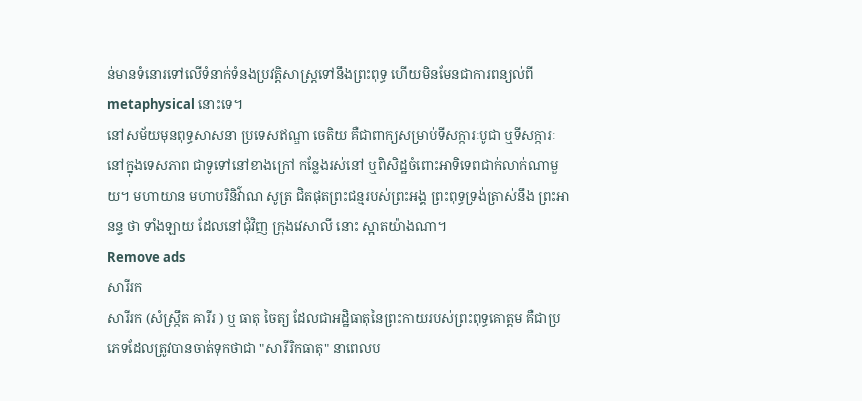ន់មានទំនោរទៅលើទំនាក់ទំនងប្រវត្តិសាស្ត្រទៅនឹងព្រះពុទ្ធ ហើយមិនមែនជាការពន្យល់ពី metaphysical នោះទេ។
នៅសម័យមុនពុទ្ធសាសនា ប្រទេសឥណ្ឌា ចេតិយ គឺជាពាក្យសម្រាប់ទីសក្ការៈបូជា ឬទីសក្ការៈនៅក្នុងទេសភាព ជាទូទៅនៅខាងក្រៅ កន្លែងរស់នៅ ឬពិសិដ្ឋចំពោះអាទិទេពជាក់លាក់ណាមួយ។ មហាយាន មហាបរិនិវ៌ាណ សូត្រ ជិតផុតព្រះជន្មរបស់ព្រះអង្គ ព្រះពុទ្ធទ្រង់ត្រាស់នឹង ព្រះអានន្ទ ថា ទាំងឡាយ ដែលនៅជុំវិញ ក្រុងវេសាលី នោះ ស្អាតយ៉ាងណា។
Remove ads
សារីរក
សារីរក (សំស្ក្រឹត ឝារីរ ) ឬ ធាតុ ចៃត្យ ដែលជាអដ្ឋិធាតុនៃព្រះកាយរបស់ព្រះពុទ្ធគោត្ដម គឺជាប្រភេទដែលត្រូវបានចាត់ទុកថាជា "សារីរិកធាតុ" នាពេលប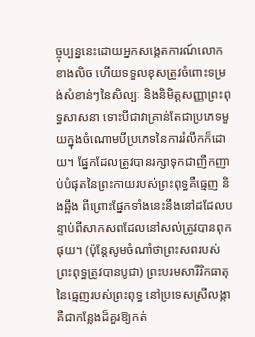ច្ចុប្បន្ននេះដោយអ្នកសង្កេតការណ៍លោកខាងលិច ហើយទទួលខុសត្រូវចំពោះទម្រង់សំខាន់ៗនៃសិល្បៈ និងនិមិត្តសញ្ញាព្រះពុទ្ធសាសនា ទោះបីជាវាគ្រាន់តែជាប្រភេទមួយក្នុងចំណោមបីប្រភេទនៃការរំលឹកក៏ដោយ។ ផ្នែកដែលត្រូវបានរក្សាទុកជាញឹកញាប់បំផុតនៃព្រះកាយរបស់ព្រះពុទ្ធគឺធ្មេញ និងឆ្អឹង ពីព្រោះផ្នែកទាំងនេះនឹងនៅដដែលបន្ទាប់ពីសាកសពដែលនៅសល់ត្រូវបានពុកផុយ។ (ប៉ុន្តែសូមចំណាំថាព្រះសពរបស់ព្រះពុទ្ធត្រូវបានបូជា) ព្រះបរមសារីរិកធាតុនៃធ្មេញរបស់ព្រះពុទ្ធ នៅប្រទេសស្រីលង្កាគឺជាកន្លែងដ៏គួរឱ្យកត់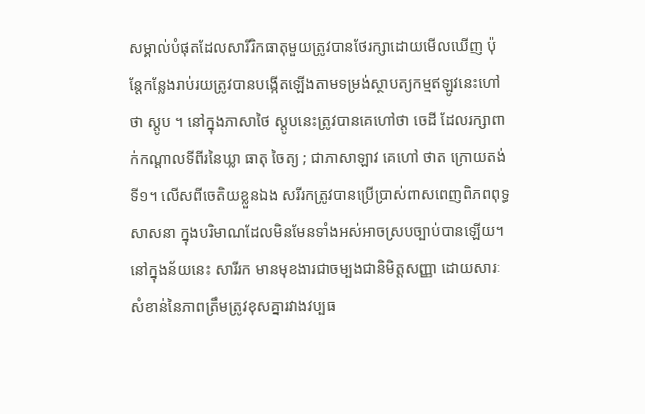សម្គាល់បំផុតដែលសារីរិកធាតុមួយត្រូវបានថែរក្សាដោយមើលឃើញ ប៉ុន្តែកន្លែងរាប់រយត្រូវបានបង្កើតឡើងតាមទម្រង់ស្ថាបត្យកម្មឥឡូវនេះហៅថា ស្តូប ។ នៅក្នុងភាសាថៃ ស្តូបនេះត្រូវបានគេហៅថា ចេដី ដែលរក្សាពាក់កណ្តាលទីពីរនៃឃ្លា ធាតុ ចៃត្យ ; ជាភាសាឡាវ គេហៅ ថាត ក្រោយតង់ទី១។ លើសពីចេតិយខ្លួនឯង សរីរកត្រូវបានប្រើប្រាស់ពាសពេញពិភពពុទ្ធសាសនា ក្នុងបរិមាណដែលមិនមែនទាំងអស់អាចស្របច្បាប់បានឡើយ។ នៅក្នុងន័យនេះ សារីរក មានមុខងារជាចម្បងជានិមិត្តសញ្ញា ដោយសារៈសំខាន់នៃភាពត្រឹមត្រូវខុសគ្នារវាងវប្បធ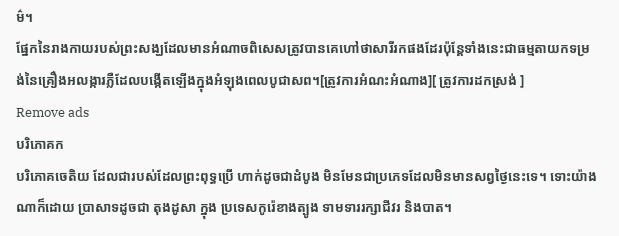ម៌។
ផ្នែកនៃរាងកាយរបស់ព្រះសង្ឃដែលមានអំណាចពិសេសត្រូវបានគេហៅថាសារីរកផងដែរប៉ុន្តែទាំងនេះជាធម្មតាយកទម្រង់នៃគ្រឿងអលង្ការភ្លឺដែលបង្កើតឡើងក្នុងអំឡុងពេលបូជាសព។[ត្រូវការអំណះអំណាង][ ត្រូវការដកស្រង់ ]
Remove ads
បរិភោគក
បរិភោគចេតិយ ដែលជារបស់ដែលព្រះពុទ្ធប្រើ ហាក់ដូចជាដំបូង មិនមែនជាប្រភេទដែលមិនមានសព្វថ្ងៃនេះទេ។ ទោះយ៉ាងណាក៏ដោយ ប្រាសាទដូចជា តុងដូសា ក្នុង ប្រទេសកូរ៉េខាងត្បូង ទាមទាររក្សាជីវរ និងបាត។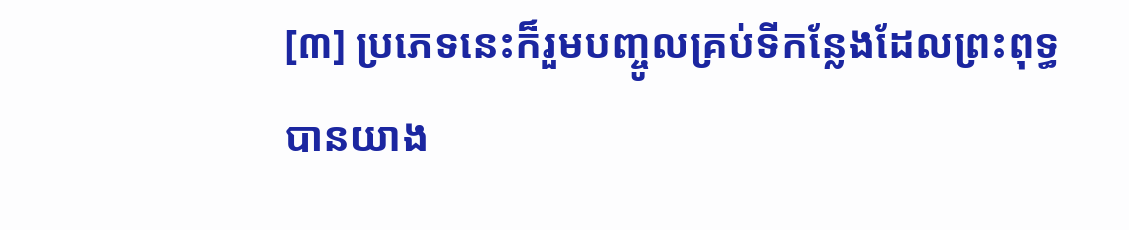[៣] ប្រភេទនេះក៏រួមបញ្ចូលគ្រប់ទីកន្លែងដែលព្រះពុទ្ធបានយាង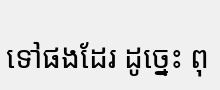ទៅផងដែរ ដូច្នេះ ពុ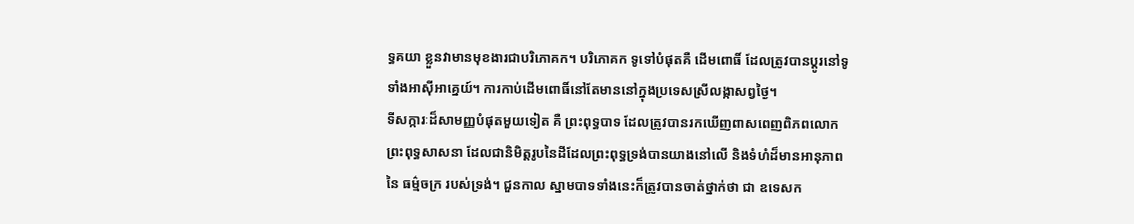ទ្ធគយា ខ្លួនវាមានមុខងារជាបរិភោគក។ បរិភោគក ទូទៅបំផុតគឺ ដើមពោធិ៍ ដែលត្រូវបានប្តូរនៅទូទាំងអាស៊ីអាគ្នេយ៍។ ការកាប់ដើមពោធិ៍នៅតែមាននៅក្នុងប្រទេសស្រីលង្កាសព្វថ្ងៃ។
ទីសក្ការៈដ៏សាមញ្ញបំផុតមួយទៀត គឺ ព្រះពុទ្ធបាទ ដែលត្រូវបានរកឃើញពាសពេញពិភពលោកព្រះពុទ្ធសាសនា ដែលជានិមិត្តរូបនៃដីដែលព្រះពុទ្ធទ្រង់បានយាងនៅលើ និងទំហំដ៏មានអានុភាពនៃ ធម្ម៌ចក្រ របស់ទ្រង់។ ជួនកាល ស្នាមបាទទាំងនេះក៏ត្រូវបានចាត់ថ្នាក់ថា ជា ឧទេសក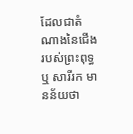ដែលជាតំណាងនៃជើងរបស់ព្រះពុទ្ធ ឬ សារីរក មានន័យថា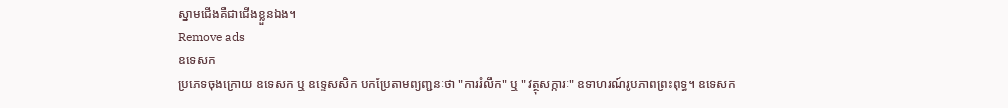ស្នាមជើងគឺជាជើងខ្លួនឯង។
Remove ads
ឧទេសក
ប្រភេទចុងក្រោយ ឧទេសក ឬ ឧទ្ទេសសិក បកប្រែតាមព្យញ្ជនៈថា "ការរំលឹក" ឬ "វត្ថុសក្ការៈ" ឧទាហរណ៍រូបភាពព្រះពុទ្ធ។ ឧទេសក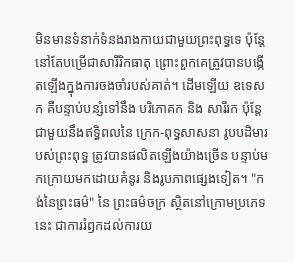មិនមានទំនាក់ទំនងរាងកាយជាមួយព្រះពុទ្ធទេ ប៉ុន្តែនៅតែបម្រើជាសារីរិកធាតុ ព្រោះពួកគេត្រូវបានបង្កើតឡើងក្នុងការចងចាំរបស់គាត់។ ដើមឡើយ ឧទេសក គឺបន្ទាប់បន្សំទៅនឹង បរិភោគក និង សារីរក ប៉ុន្តែជាមួយនឹងឥទ្ធិពលនៃ ក្រេក-ពុទ្ធសាសនា រូបបដិមារបស់ព្រះពុទ្ធ ត្រូវបានផលិតឡើងយ៉ាងច្រើន បន្ទាប់មកក្រោយមកដោយគំនូរ និងរូបភាពផ្សេងទៀត។ "កង់នៃព្រះធម៌" នៃ ព្រះធម៌ចក្រ ស្ថិតនៅក្រោមប្រភេទនេះ ជាការរំឭកដល់ការយ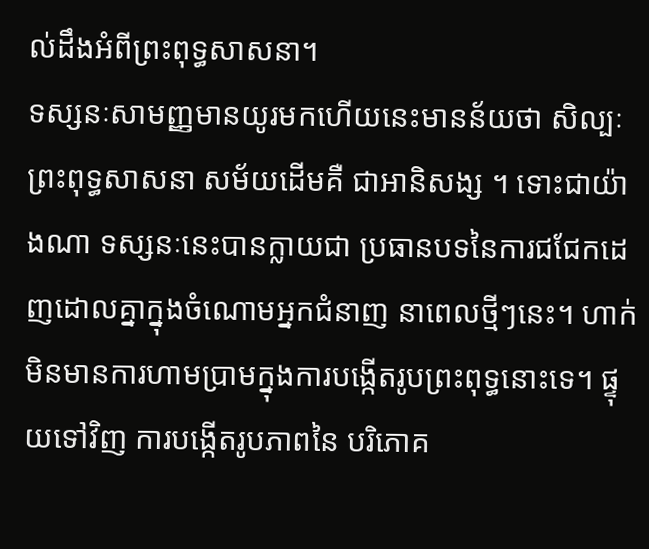ល់ដឹងអំពីព្រះពុទ្ធសាសនា។
ទស្សនៈសាមញ្ញមានយូរមកហើយនេះមានន័យថា សិល្បៈព្រះពុទ្ធសាសនា សម័យដើមគឺ ជាអានិសង្ស ។ ទោះជាយ៉ាងណា ទស្សនៈនេះបានក្លាយជា ប្រធានបទនៃការជជែកដេញដោលគ្នាក្នុងចំណោមអ្នកជំនាញ នាពេលថ្មីៗនេះ។ ហាក់មិនមានការហាមប្រាមក្នុងការបង្កើតរូបព្រះពុទ្ធនោះទេ។ ផ្ទុយទៅវិញ ការបង្កើតរូបភាពនៃ បរិភោគ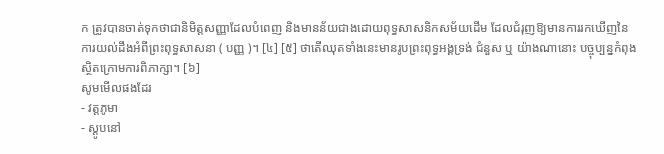ក ត្រូវបានចាត់ទុកថាជានិមិត្តសញ្ញាដែលបំពេញ និងមានន័យជាងដោយពុទ្ធសាសនិកសម័យដើម ដែលជំរុញឱ្យមានការរកឃើញនៃការយល់ដឹងអំពីព្រះពុទ្ធសាសនា ( បញ្ញ )។ [៤] [៥] ថាតើឈុតទាំងនេះមានរូបព្រះពុទ្ធអង្គទ្រង់ ជំនួស ឬ យ៉ាងណានោះ បច្ចុប្បន្នកំពុងស្ថិតក្រោមការពិភាក្សា។ [៦]
សូមមើលផងដែរ
- វត្តភូមា
- ស្តូបនៅ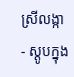ស្រីលង្កា
- ស្តូបក្នុង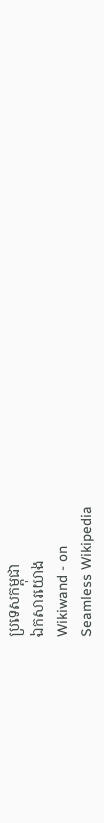ប្រទេសកម្ពុជា
ឯកសារយោង
Wikiwand - on
Seamless Wikipedia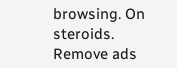browsing. On steroids.
Remove ads